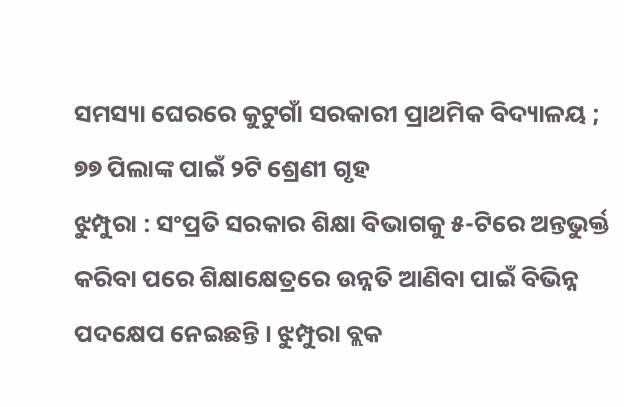ସମସ୍ୟା ଘେରରେ କୁଟୁଗାଁ ସରକାରୀ ପ୍ରାଥମିକ ବିଦ୍ୟାଳୟ ; ୭୭ ପିଲାଙ୍କ ପାଇଁ ୨ଟି ଶ୍ରେଣୀ ଗୃହ
ଝୁମ୍ପୁରା : ସଂପ୍ରତି ସରକାର ଶିକ୍ଷା ବିଭାଗକୁ ୫-ଟିରେ ଅନ୍ତଭୁର୍କ୍ତ କରିବା ପରେ ଶିକ୍ଷାକ୍ଷେତ୍ରରେ ଉନ୍ନତି ଆଣିବା ପାଇଁ ବିଭିନ୍ନ ପଦକ୍ଷେପ ନେଇଛନ୍ତି । ଝୁମ୍ପୁରା ବ୍ଲକ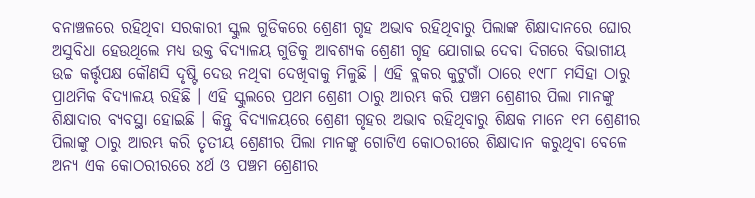ବନାଞ୍ଚଳରେ ରହିଥିବା ସରକାରୀ ସ୍କୁଲ ଗୁଡିକରେ ଶ୍ରେଣୀ ଗୃହ ଅଭାବ ରହିଥିବାରୁ ପିଲାଙ୍କ ଶିକ୍ଷାଦାନରେ ଘୋର ଅସୁବିଧା ହେଉଥିଲେ ମଧ୍ୟ ଉକ୍ତ ବିଦ୍ୟାଳୟ ଗୁଡିକୁ ଆବଶ୍ୟକ ଶ୍ରେଣୀ ଗୃହ ଯୋଗାଇ ଦେବା ଦିଗରେ ବିଭାଗୀୟ ଉଚ୍ଚ କର୍ତ୍ତୃପକ୍ଷ କୌଣସି ଦୃଷ୍ଟି ଦେଉ ନଥିବା ଦେଖିବାକୁ ମିଳୁଛି । ଏହି ବ୍ଲକର କୁଟୁଗାଁ ଠାରେ ୧୯୮୮ ମସିହା ଠାରୁ ପ୍ରାଥମିକ ବିଦ୍ୟାଳୟ ରହିଛି । ଏହି ସ୍କୁଲରେ ପ୍ରଥମ ଶ୍ରେଣୀ ଠାରୁ ଆରମ୍ଭ କରି ପଞ୍ଚମ ଶ୍ରେଣୀର ପିଲା ମାନଙ୍କୁ ଶିକ୍ଷାଦାର ବ୍ୟବସ୍ଥା ହୋଇଛି । କିନ୍ତୁ ବିଦ୍ୟାଳୟରେ ଶ୍ରେଣୀ ଗୃହର ଅଭାବ ରହିଥିବାରୁ ଶିକ୍ଷକ ମାନେ ୧ମ ଶ୍ରେଣୀର ପିଲାଙ୍କୁ ଠାରୁ ଆରମ୍ଭ କରି ତୃତୀୟ ଶ୍ରେଣୀର ପିଲା ମାନଙ୍କୁ ଗୋଟିଏ କୋଠରୀରେ ଶିକ୍ଷାଦାନ କରୁଥିବା ବେଳେ ଅନ୍ୟ ଏକ କୋଠରୀରରେ ୪ର୍ଥ ଓ ପଞ୍ଚମ ଶ୍ରେଣୀର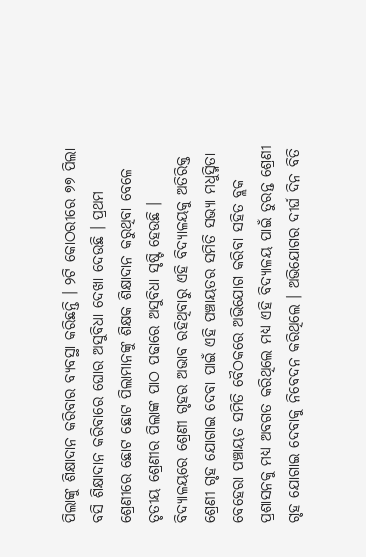ପିଲାଙ୍କୁ ଶିକ୍ଷାଦାନ କରିବାର ବ୍ୟବସ୍ଥା କରିଛନ୍ତି । ୨ଟି କୋଠରୀରେ ୭୭ ପିଲା ବସି ଶିକ୍ଷାଦାନ କରିବାରେ ଘୋର ଅସୁବିଧା ଦେଖା ଦେଉଛି । ପ୍ରଥମ ଶ୍ରେଣୀରେ ଛୋଟ ଛୋଟ ପିଲାମାନଙ୍କୁ ଶିକ୍ଷକ ଶିକ୍ଷାଦାନ କରୁଥିବା ବେଳେ ତୃତୀୟ ଶ୍ରେଣୀର ପିଲାଙ୍କ ପାଠ ପଢାରେ ଅସୁବିଧା ସୃଷ୍ଟି ହେଉଛି । ବିଦ୍ୟାଳୟରେ ଶ୍ରେଣୀ ଗୃହର ଅଭାବ ରହିଥିବାରୁ ଏହି ବିଦ୍ୟାଳୟକୁ ଅତିରିକ୍ତ ଶ୍ରେଣୀ ଗୃହ ଯୋଗାଇ ଦେବା ପାଇଁ ଏହି ପଞ୍ଚାୟତର ସମିତି ସଭ୍ୟା ମଧୁସ୍ମିତା ବେହେରା ପଞ୍ଚାୟତ ସମିତି ବୈଠକରେ ଅଭିଯୋଗ କରିବା ସହିତ ବ୍ଲକ ପ୍ରଶାସନକୁ ମଧ୍ୟ ଅବଗତ କରିଥିଲେ ମଧ୍ୟ ଏହି ବିଦ୍ୟାଳୟ ପାଇଁ ତୁରନ୍ତ ଶ୍ରେଣୀ ଗୃହ ଯୋଗାଇ ଦେବାକୁ ନିବେଦନ କରିଥିଲେ । ଅଭିଯୋଗର ଦୀର୍ଘ ଦିନ ବିତି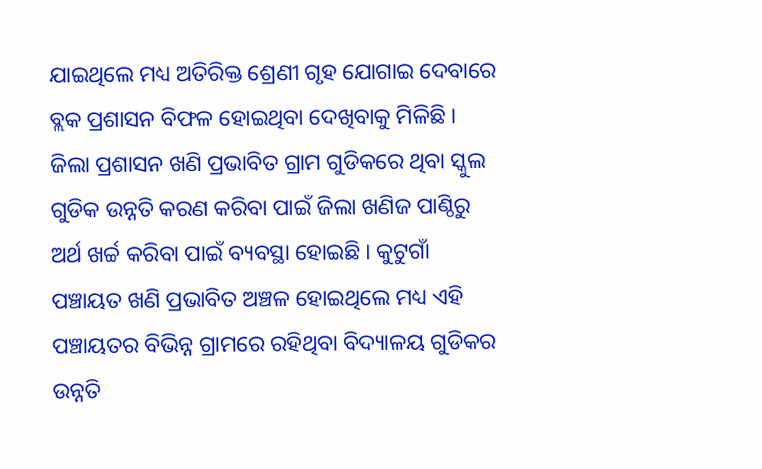ଯାଇଥିଲେ ମଧ୍ୟ ଅତିରିକ୍ତ ଶ୍ରେଣୀ ଗୃହ ଯୋଗାଇ ଦେବାରେ ବ୍ଲକ ପ୍ରଶାସନ ବିଫଳ ହୋଇଥିବା ଦେଖିବାକୁ ମିଳିଛି । ଜିଲା ପ୍ରଶାସନ ଖଣି ପ୍ରଭାବିତ ଗ୍ରାମ ଗୁଡିକରେ ଥିବା ସ୍କୁଲ ଗୁଡିକ ଉନ୍ନତି କରଣ କରିବା ପାଇଁ ଜିଲା ଖଣିଜ ପାଣ୍ଠିରୁ ଅର୍ଥ ଖର୍ଚ୍ଚ କରିବା ପାଇଁ ବ୍ୟବସ୍ଥା ହୋଇଛି । କୁଟୁଗାଁ ପଞ୍ଚାୟତ ଖଣି ପ୍ରଭାବିତ ଅଞ୍ଚଳ ହୋଇଥିଲେ ମଧ୍ୟ ଏହି ପଞ୍ଚାୟତର ବିଭିନ୍ନ ଗ୍ରାମରେ ରହିଥିବା ବିଦ୍ୟାଳୟ ଗୁଡିକର ଉନ୍ନତି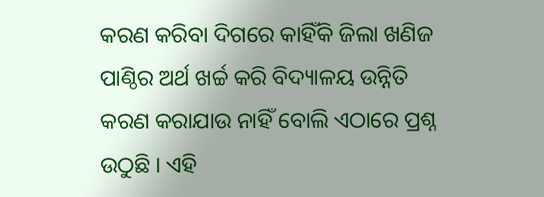କରଣ କରିବା ଦିଗରେ କାହିଁକି ଜିଲା ଖଣିଜ ପାଣ୍ଠିର ଅର୍ଥ ଖର୍ଚ୍ଚ କରି ବିଦ୍ୟାଳୟ ଉିନ୍ନତି କରଣ କରାଯାଉ ନାହିଁ ବୋଲି ଏଠାରେ ପ୍ରଶ୍ନ ଉଠୁଛି । ଏହି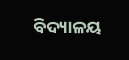ବିଦ୍ୟାଳୟ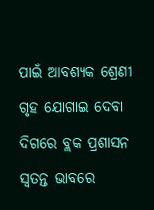ପାଇଁ ଆବଶ୍ୟକ ଶ୍ରେଣୀ ଗୃହ ଯୋଗାଇ ଦେବା ଦିଗରେ ବ୍ଲକ ପ୍ରଶାସନ ସ୍ୱତନ୍ତ ଭାବରେ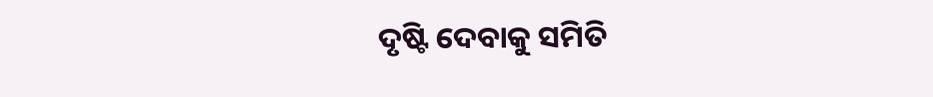ଦୃଷ୍ଟି ଦେବାକୁ ସମିତି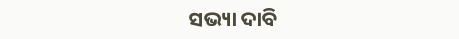ସଭ୍ୟା ଦାବି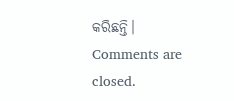କରିଛନ୍ତି।
Comments are closed.